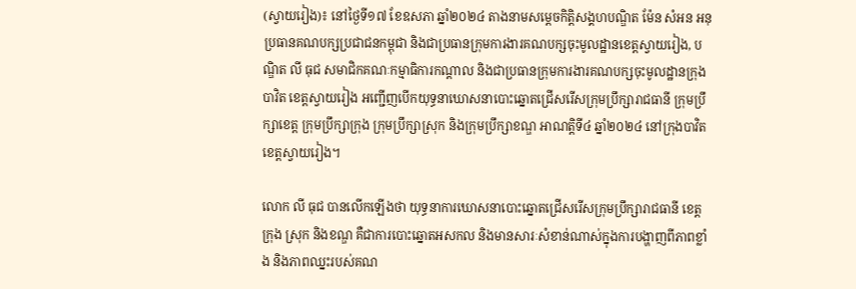(ស្វាយរៀង)៖ នៅថ្ងៃទី១៧ ខែឧសភា ឆ្នាំ២០២៤ តាងនាមសម្តេចកិត្តិសង្គហបណ្ឌិត ម៉ែន សំអន អនុប្រធានគណបក្សប្រជាជនកម្ពុជា និងជាប្រធានក្រុមការងារគណបក្សចុះមូលដ្ឋានខេត្តស្វាយរៀង, បណ្ឌិត លី ធុជ សមាជិកគណៈកម្មាធិការកណ្តាល និងជាប្រធានក្រុមការងារគណបក្សចុះមូលដ្ឋានក្រុងបាវិត ខេត្តស្វាយរៀង អញ្ជើញបើកយុទ្ធនាឃោសនាបោះឆ្នោតជ្រើសរើសក្រុមប្រឹក្សារាជធានី ក្រុមប្រឹក្សាខេត្ត ក្រុមប្រឹក្សាក្រុង ក្រុមប្រឹក្សាស្រុក និងក្រុមប្រឹក្សាខណ្ឌ អាណត្តិទី៤ ឆ្នាំ២០២៤ នៅក្រុងបាវិត ខេត្តស្វាយរៀង។

លោក លី ធុជ បានលើកឡើងថា យុទ្ធនាការឃោសនាបោះឆ្នោតជ្រើសរើសក្រុមប្រឹក្សារាជធានី ខេត្ត ក្រុង ស្រុក និងខណ្ឌ គឺជាការបោះឆ្នោតអសកល និងមានសារៈសំខាន់ណាស់ក្នុងការបង្ហាញពីភាពខ្លាំង និងភាពឈ្នះរបស់គណ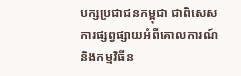បក្សប្រជាជនកម្ពុជា ជាពិសេសការផ្សព្វផ្សាយអំពីគោលការណ៍ និងកម្មវិធីន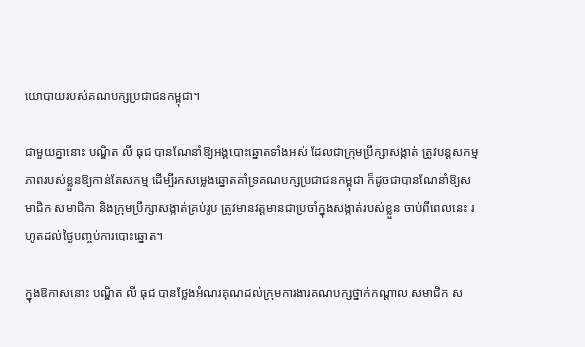យោបាយរបស់គណបក្សប្រជាជនកម្ពុជា។

ជាមួយគ្នានោះ បណ្ឌិត លី ធុជ បានណែនាំឱ្យអង្គបោះឆ្នោតទាំងអស់ ដែលជាក្រុមប្រឹក្សាសង្កាត់ ត្រូវបន្តសកម្មភាពរបស់ខ្លួនឱ្យកាន់តែសកម្ម ដើម្បីរកសម្លេងឆ្នោតគាំទ្រគណបក្សប្រជាជនកម្ពុជា ក៏ដូចជាបានណែនាំឱ្យសមាជិក សមាជិកា និងក្រុមប្រឹក្សាសង្កាត់គ្រប់រូប ត្រូវមានវត្តមានជាប្រចាំក្នុងសង្កាត់របស់ខ្លួន ចាប់ពីពេលនេះ រហូតដល់ថ្ងៃបញ្ចប់ការបោះឆ្នោត។

ក្នុងឱកាសនោះ បណ្ឌិត លី ធុជ បានថ្លែងអំណរគុណដល់ក្រុមការងារគណបក្សថ្នាក់កណ្តាល សមាជិក ស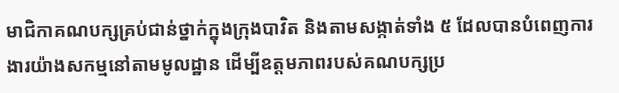មាជិកាគណបក្សគ្រប់ជាន់ថ្នាក់ក្នុងក្រុងបាវិត និងតាមសង្កាត់ទាំង ៥ ដែលបានបំពេញការងារយ៉ាងសកម្មនៅតាមមូលដ្ឋាន ដើម្បីឧត្តមភាពរបស់គណបក្សប្រ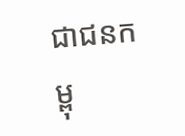ជាជនកម្ពុ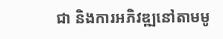ជា និងការអភិវឌ្ឍនៅតាមមូ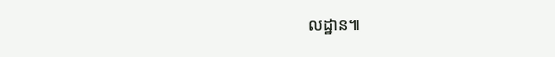លដ្ឋាន៕